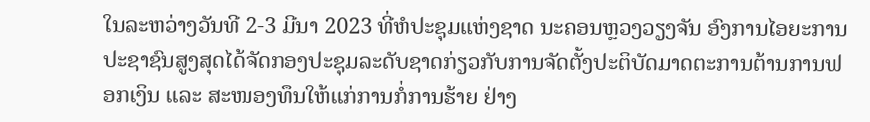ໃນລະຫວ່າງວັນທີ 2-3 ມີນາ 2023 ທີ່ຫໍປະຊຸມແຫ່ງຊາດ ນະຄອນຫຼວງວຽງຈັນ ອົງການໄອຍະການປະຊາຊົນສູງສຸດໄດ້ຈັດກອງປະຊຸມລະດັບຊາດກ່ຽວກັບການຈັດຕັ້ງປະຕິບັດມາດຕະການຕ້ານການຟອກເງິນ ແລະ ສະໜອງທຶນໃຫ້ແກ່ການກໍ່ການຮ້າຍ ຢ່າງ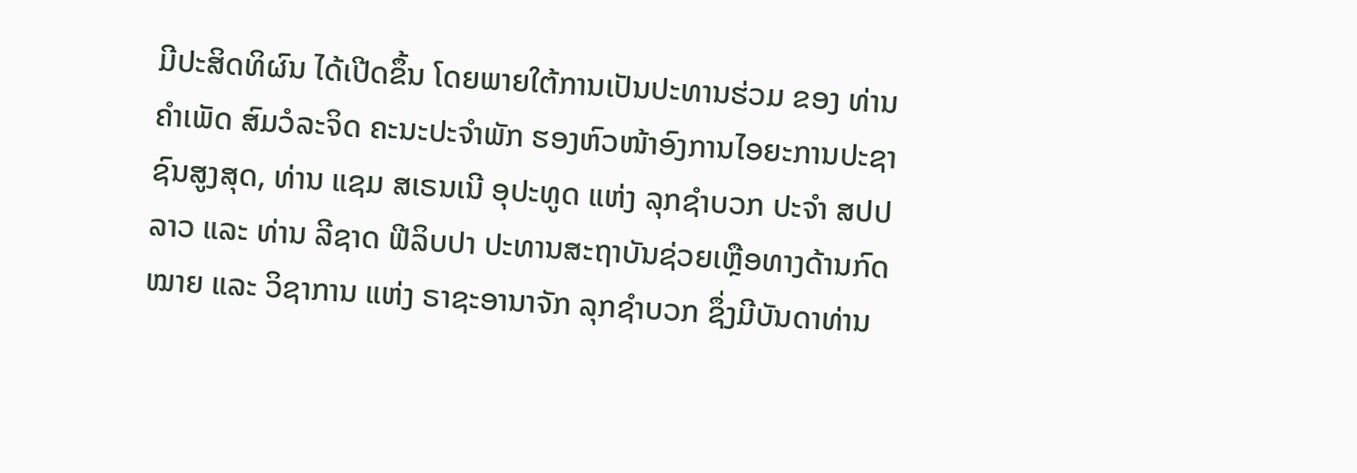ມີປະສິດທິຜົນ ໄດ້ເປີດຂຶ້ນ ໂດຍພາຍໃຕ້ການເປັນປະທານຮ່ວມ ຂອງ ທ່ານ ຄຳເພັດ ສົມວໍລະຈິດ ຄະນະປະຈຳພັກ ຮອງຫົວໜ້າອົງການໄອຍະການປະຊາຊົນສູງສຸດ, ທ່ານ ແຊມ ສເຣນເນີ ອຸປະທູດ ແຫ່ງ ລຸກຊຳບວກ ປະຈຳ ສປປ ລາວ ແລະ ທ່ານ ລີຊາດ ຟີລິບປາ ປະທານສະຖາບັນຊ່ວຍເຫຼືອທາງດ້ານກົດໝາຍ ແລະ ວິຊາການ ແຫ່ງ ຣາຊະອານາຈັກ ລຸກຊໍາບວກ ຊຶ່ງມີບັນດາທ່ານ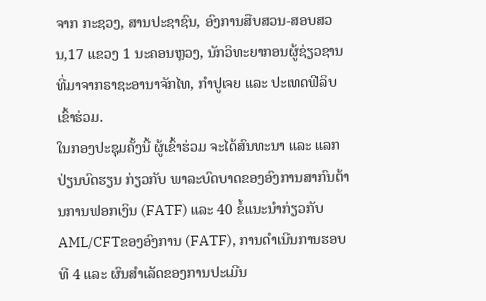ຈາກ ກະຊວງ, ສານປະຊາຊົນ, ອົງການສືບສວນ-ສອບສວນ,17 ແຂວງ 1 ນະຄອນຫຼວງ, ນັກວິທະຍາກອນຜູ້ຊ່ຽວຊານ ທີ່ມາຈາກຣາຊະອານາຈັກໄທ, ກຳປູເຈຍ ແລະ ປະເທດຟີລິບ ເຂົ້າຮ່ວມ.
ໃນກອງປະຊຸມຄັ້ງນີ້ ຜູ້ເຂົ້າຮ່ວມ ຈະໄດ້ສົນທະນາ ແລະ ແລກປ່ຽນບົດຮຽນ ກ່ຽວກັບ ພາລະບົດບາດຂອງອົງການສາກົນຕ້ານການຟອກເງິນ (FATF) ແລະ 40 ຂໍ້ແນະນໍາກ່ຽວກັບ AML/CFTຂອງອົງການ (FATF), ການດໍາເນີນການຮອບທີ 4 ແລະ ຜົນສໍາເລັດຂອງການປະເມີນ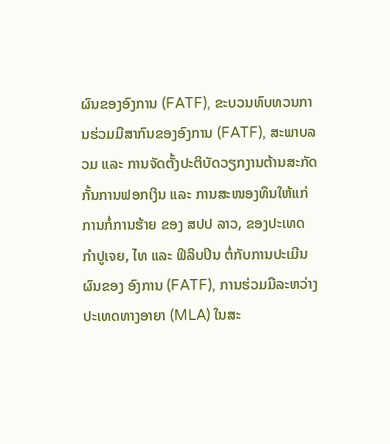ຜົນຂອງອົງການ (FATF), ຂະບວນທົບທວນການຮ່ວມມືສາກົນຂອງອົງການ (FATF), ສະພາບລວມ ແລະ ການຈັດຕັ້ງປະຕິບັດວຽກງານຕ້ານສະກັດກັ້ນການຟອກເງິນ ແລະ ການສະໜອງທຶນໃຫ້ແກ່ການກໍ່ການຮ້າຍ ຂອງ ສປປ ລາວ, ຂອງປະເທດ ກໍາປູເຈຍ, ໄທ ແລະ ຟິລິບປິນ ຕໍ່ກັບການປະເມີນຜົນຂອງ ອົງການ (FATF), ການຮ່ວມມືລະຫວ່າງປະເທດທາງອາຍາ (MLA) ໃນສະ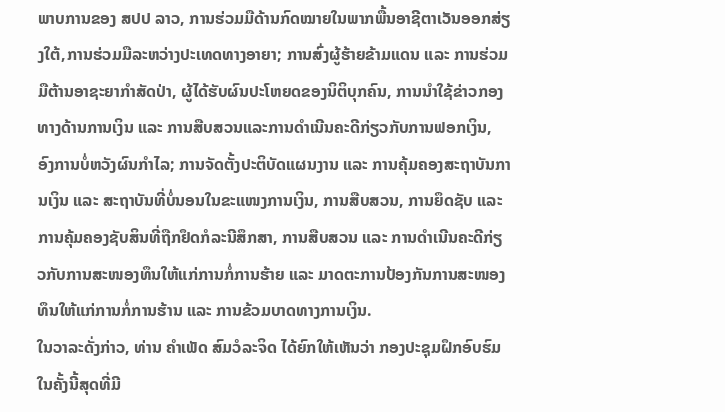ພາບການຂອງ ສປປ ລາວ, ການຮ່ວມມືດ້ານກົດໝາຍໃນພາກພື້ນອາຊີຕາເວັນອອກສ່ຽງໃຕ້,ການຮ່ວມມືລະຫວ່າງປະເທດທາງອາຍາ; ການສົ່ງຜູ້ຮ້າຍຂ້າມແດນ ແລະ ການຮ່ວມມືຕ້ານອາຊະຍາກຳສັດປ່າ, ຜູ້ໄດ້ຮັບຜົນປະໂຫຍດຂອງນິຕິບຸກຄົນ, ການນໍາໃຊ້ຂ່າວກອງທາງດ້ານການເງິນ ແລະ ການສືບສວນແລະການດໍາເນີນຄະດີກ່ຽວກັບການຟອກເງິນ, ອົງການບໍ່ຫວັງຜົນກຳໄລ; ການຈັດຕັ້ງປະຕິບັດແຜນງານ ແລະ ການຄຸ້ມຄອງສະຖາບັນການເງິນ ແລະ ສະຖາບັນທີ່ບໍ່ນອນໃນຂະແໜງການເງິນ, ການສືບສວນ, ການຍຶດຊັບ ແລະ ການຄຸ້ມຄອງຊັບສິນທີ່ຖືກຢຶດກໍລະນີສຶກສາ, ການສືບສວນ ແລະ ການດໍາເນີນຄະດີກ່ຽວກັບການສະໜອງທຶນໃຫ້ແກ່ການກໍ່ການຮ້າຍ ແລະ ມາດຕະການປ້ອງກັນການສະໜອງທຶນໃຫ້ແກ່ການກໍ່ການຮ້ານ ແລະ ການຂ້ວມບາດທາງການເງິນ.
ໃນວາລະດັ່ງກ່າວ, ທ່ານ ຄຳເພັດ ສົມວໍລະຈິດ ໄດ້ຍົກໃຫ້ເຫັນວ່າ ກອງປະຊຸມຝຶກອົບຮົມໃນຄັ້ງນີ້ສຸດທີ່ມີ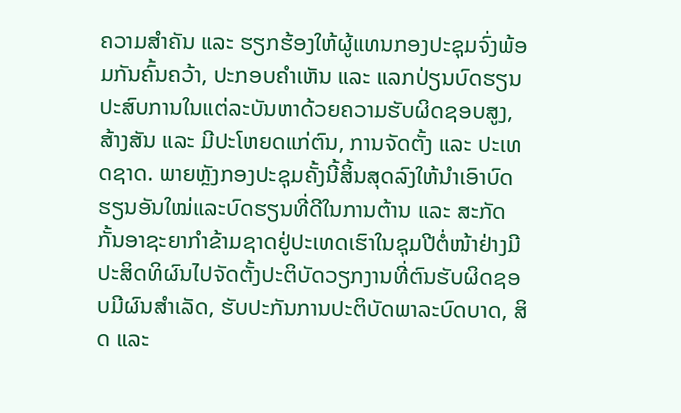ຄວາມສຳຄັນ ແລະ ຮຽກຮ້ອງໃຫ້ຜູ້ແທນກອງປະຊຸມຈົ່ງພ້ອມກັນຄົ້ນຄວ້າ, ປະກອບຄໍາເຫັນ ແລະ ແລກປ່ຽນບົດຮຽນປະສົບການໃນແຕ່ລະບັນຫາດ້ວຍຄວາມຮັບຜິດຊອບສູງ, ສ້າງສັນ ແລະ ມີປະໂຫຍດແກ່ຕົນ, ການຈັດຕັ້ງ ແລະ ປະເທດຊາດ. ພາຍຫຼັງກອງປະຊຸມຄັ້ງນີ້ສິ້ນສຸດລົງໃຫ້ນຳເອົາບົດຮຽນອັນໃໝ່ແລະບົດຮຽນທີ່ດີໃນການຕ້ານ ແລະ ສະກັດກັ້ນອາຊະຍາກຳຂ້າມຊາດຢູ່ປະເທດເຮົາໃນຊຸມປີຕໍ່ໜ້າຢ່າງມີປະສິດທິຜົນໄປຈັດຕັ້ງປະຕິບັດວຽກງານທີ່ຕົນຮັບຜິດຊອບມີຜົນສຳເລັດ, ຮັບປະກັນການປະຕິບັດພາລະບົດບາດ, ສິດ ແລະ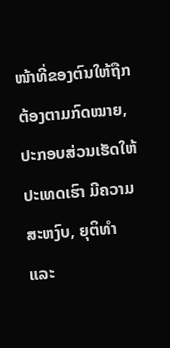ໜ້າທີ່ຂອງຕົນໃຫ້ຖືກຕ້ອງຕາມກົດໝາຍ, ປະກອບສ່ວນເຮັດໃຫ້ປະເທດເຮົາ ມີຄວາມສະຫງົບ, ຍຸຕິທໍາ ແລະ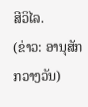ສີວິໄລ.
(ຂ່າວ: ອານຸສັກ ກວາງວັນ)